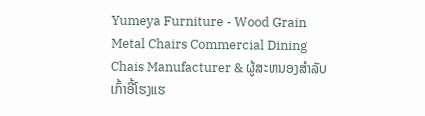Yumeya Furniture - Wood Grain Metal Chairs Commercial Dining Chais Manufacturer & ຜູ້ສະຫນອງສໍາລັບເກົ້າອີ້ໂຮງແຮ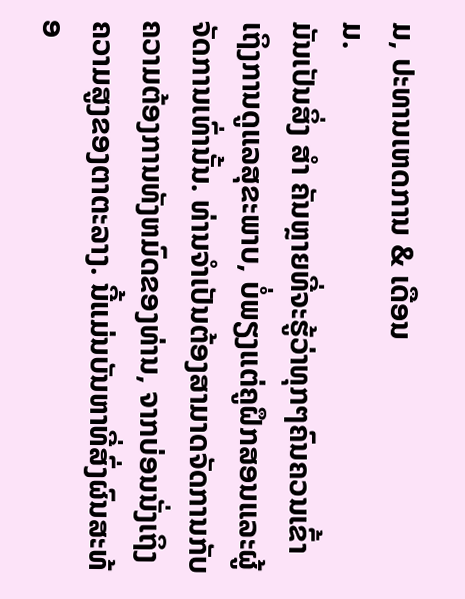ມ, ປະທານເຫດການ & ເດືອນ
ມ.
ມັນເປັນສິ່ງ ສຳ ຄັນຫຼາຍທີ່ຈະຮູ້ວ່າທຸກໆຄົນຄວນເຂົ້າເຖິງການດູແລສຸຂະພາບ, ບໍ່ພຽງແຕ່ຄູຝຶກສອນແລະຜູ້ຈັດການເທົ່ານັ້ນ. ທ່ານຈໍາເປັນຕ້ອງສາມາດຈັດການກັບຄວາມຕ້ອງການທັງຫມົດຂອງທ່ານ, ຈາກບ່ອນນັ່ງເຖິງຄວາມສູງຂອງຕາຕະລາງ. ນີ້ແມ່ນບັນຫາທີ່ສົ່ງຜົນສະທ້ອ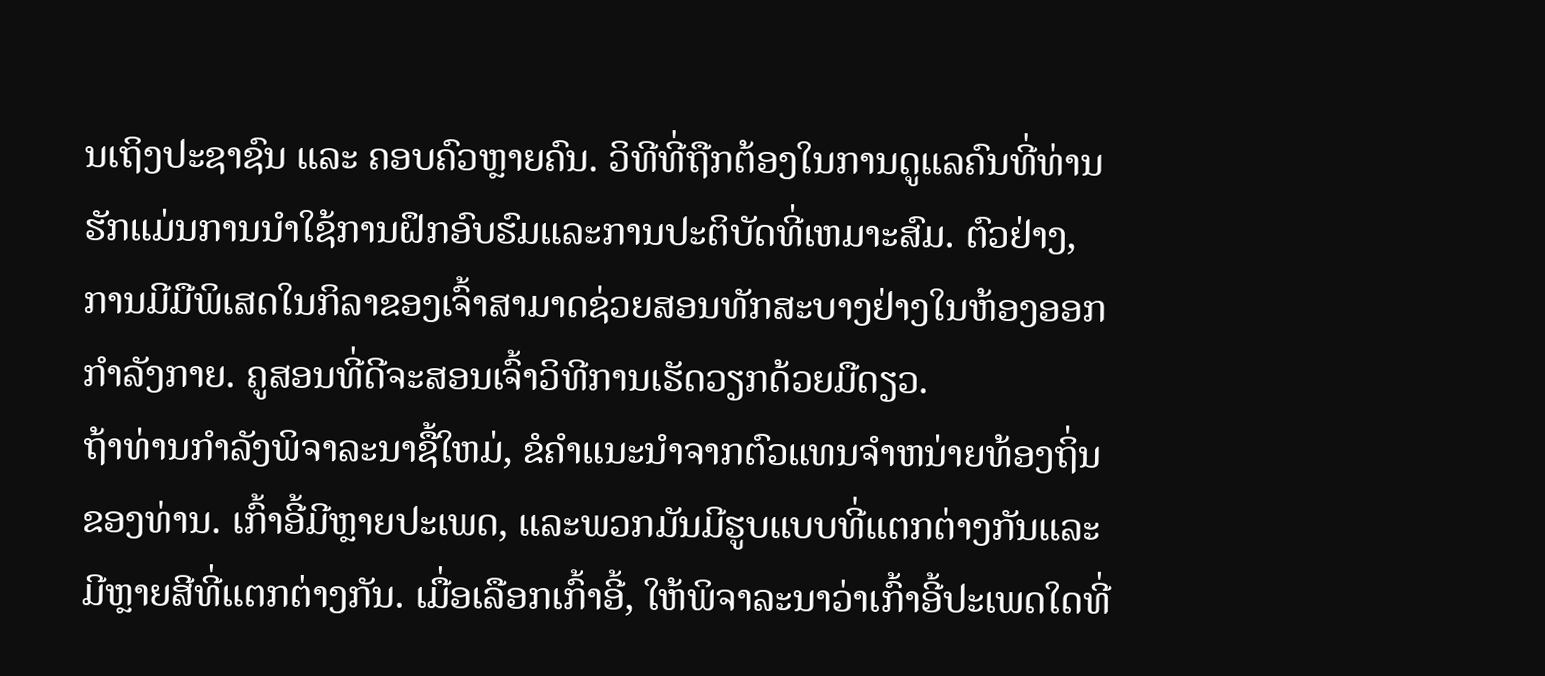ນເຖິງປະຊາຊົນ ແລະ ຄອບຄົວຫຼາຍຄົນ. ວິທີທີ່ຖືກຕ້ອງໃນການດູແລຄົນທີ່ທ່ານຮັກແມ່ນການນໍາໃຊ້ການຝຶກອົບຮົມແລະການປະຕິບັດທີ່ເຫມາະສົມ. ຕົວຢ່າງ, ການມີມືພິເສດໃນກິລາຂອງເຈົ້າສາມາດຊ່ວຍສອນທັກສະບາງຢ່າງໃນຫ້ອງອອກກໍາລັງກາຍ. ຄູສອນທີ່ດີຈະສອນເຈົ້າວິທີການເຮັດວຽກດ້ວຍມືດຽວ.
ຖ້າທ່ານກໍາລັງພິຈາລະນາຊື້ໃຫມ່, ຂໍຄໍາແນະນໍາຈາກຕົວແທນຈໍາຫນ່າຍທ້ອງຖິ່ນຂອງທ່ານ. ເກົ້າອີ້ມີຫຼາຍປະເພດ, ແລະພວກມັນມີຮູບແບບທີ່ແຕກຕ່າງກັນແລະມີຫຼາຍສີທີ່ແຕກຕ່າງກັນ. ເມື່ອເລືອກເກົ້າອີ້, ໃຫ້ພິຈາລະນາວ່າເກົ້າອີ້ປະເພດໃດທີ່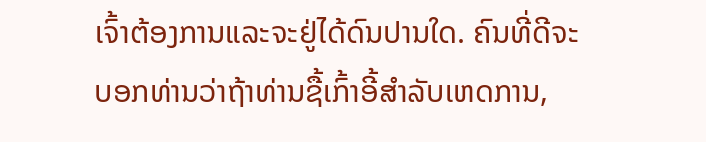ເຈົ້າຕ້ອງການແລະຈະຢູ່ໄດ້ດົນປານໃດ. ຄົນທີ່ດີຈະບອກທ່ານວ່າຖ້າທ່ານຊື້ເກົ້າອີ້ສໍາລັບເຫດການ,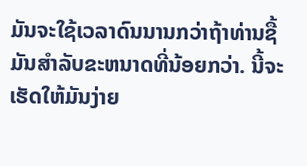ມັນຈະໃຊ້ເວລາດົນນານກວ່າຖ້າທ່ານຊື້ມັນສໍາລັບຂະຫນາດທີ່ນ້ອຍກວ່າ. ນີ້ຈະເຮັດໃຫ້ມັນງ່າຍ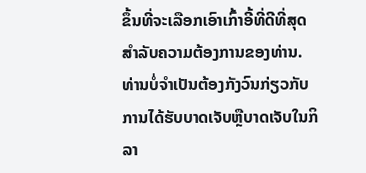ຂຶ້ນທີ່ຈະເລືອກເອົາເກົ້າອີ້ທີ່ດີທີ່ສຸດສໍາລັບຄວາມຕ້ອງການຂອງທ່ານ.
ທ່ານບໍ່ຈໍາເປັນຕ້ອງກັງວົນກ່ຽວກັບການໄດ້ຮັບບາດເຈັບຫຼືບາດເຈັບໃນກິລາ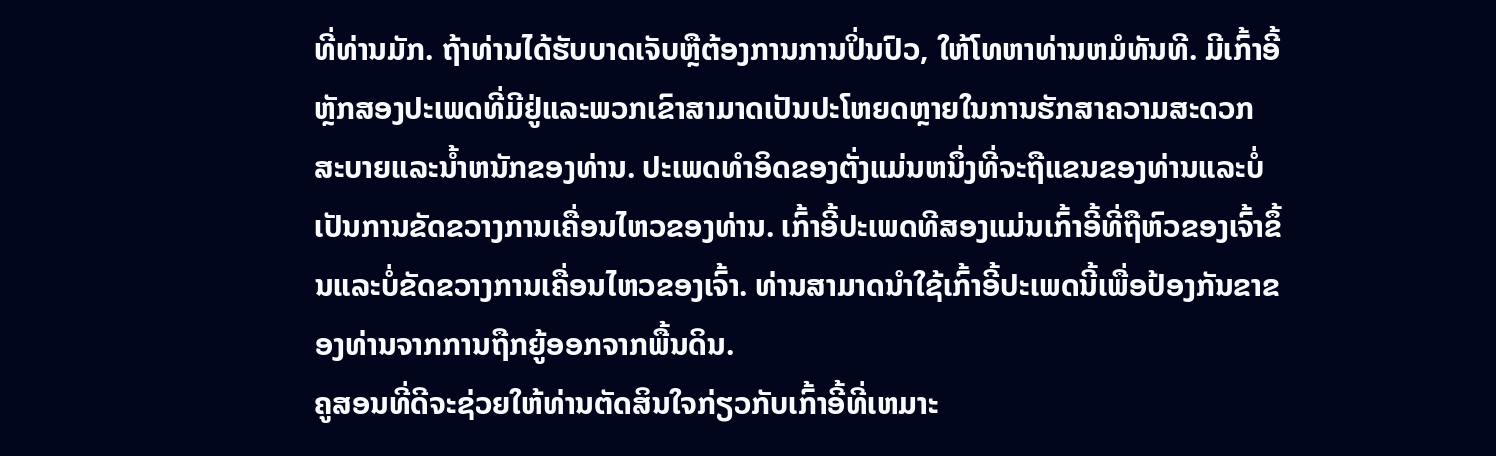ທີ່ທ່ານມັກ. ຖ້າທ່ານໄດ້ຮັບບາດເຈັບຫຼືຕ້ອງການການປິ່ນປົວ, ໃຫ້ໂທຫາທ່ານຫມໍທັນທີ. ມີເກົ້າອີ້ຫຼັກສອງປະເພດທີ່ມີຢູ່ແລະພວກເຂົາສາມາດເປັນປະໂຫຍດຫຼາຍໃນການຮັກສາຄວາມສະດວກສະບາຍແລະນ້ຳຫນັກຂອງທ່ານ. ປະເພດທໍາອິດຂອງຕັ່ງແມ່ນຫນຶ່ງທີ່ຈະຖືແຂນຂອງທ່ານແລະບໍ່ເປັນການຂັດຂວາງການເຄື່ອນໄຫວຂອງທ່ານ. ເກົ້າອີ້ປະເພດທີສອງແມ່ນເກົ້າອີ້ທີ່ຖືຫົວຂອງເຈົ້າຂຶ້ນແລະບໍ່ຂັດຂວາງການເຄື່ອນໄຫວຂອງເຈົ້າ. ທ່ານສາມາດນໍາໃຊ້ເກົ້າອີ້ປະເພດນີ້ເພື່ອປ້ອງກັນຂາຂອງທ່ານຈາກການຖືກຍູ້ອອກຈາກພື້ນດິນ.
ຄູສອນທີ່ດີຈະຊ່ວຍໃຫ້ທ່ານຕັດສິນໃຈກ່ຽວກັບເກົ້າອີ້ທີ່ເຫມາະ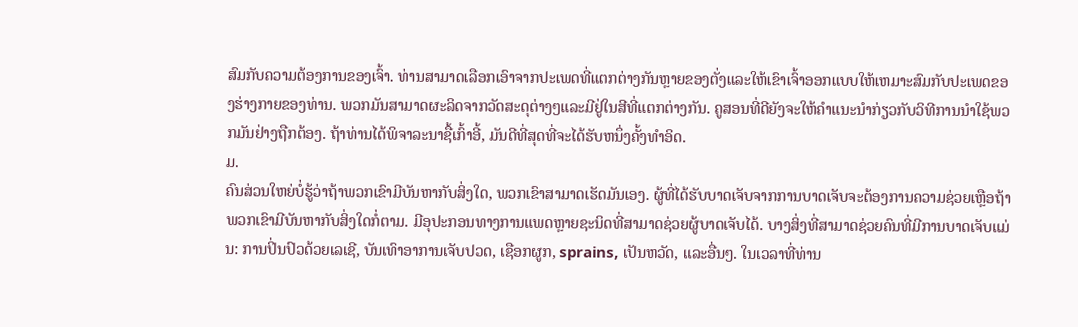ສົມກັບຄວາມຕ້ອງການຂອງເຈົ້າ. ທ່ານສາມາດເລືອກເອົາຈາກປະເພດທີ່ແຕກຕ່າງກັນຫຼາຍຂອງຕັ່ງແລະໃຫ້ເຂົາເຈົ້າອອກແບບໃຫ້ເຫມາະສົມກັບປະເພດຂອງຮ່າງກາຍຂອງທ່ານ. ພວກມັນສາມາດຜະລິດຈາກວັດສະດຸຕ່າງໆແລະມີຢູ່ໃນສີທີ່ແຕກຕ່າງກັນ. ຄູສອນທີ່ດີຍັງຈະໃຫ້ຄໍາແນະນໍາກ່ຽວກັບວິທີການນໍາໃຊ້ພວກມັນຢ່າງຖືກຕ້ອງ. ຖ້າທ່ານໄດ້ພິຈາລະນາຊື້ເກົ້າອີ້, ມັນດີທີ່ສຸດທີ່ຈະໄດ້ຮັບຫນຶ່ງຄັ້ງທໍາອິດ.
ມ.
ຄົນສ່ວນໃຫຍ່ບໍ່ຮູ້ວ່າຖ້າພວກເຂົາມີບັນຫາກັບສິ່ງໃດ, ພວກເຂົາສາມາດເຮັດມັນເອງ. ຜູ້ທີ່ໄດ້ຮັບບາດເຈັບຈາກການບາດເຈັບຈະຕ້ອງການຄວາມຊ່ວຍເຫຼືອຖ້າພວກເຂົາມີບັນຫາກັບສິ່ງໃດກໍ່ຕາມ. ມີອຸປະກອນທາງການແພດຫຼາຍຊະນິດທີ່ສາມາດຊ່ວຍຜູ້ບາດເຈັບໄດ້. ບາງສິ່ງທີ່ສາມາດຊ່ວຍຄົນທີ່ມີການບາດເຈັບແມ່ນ: ການປິ່ນປົວດ້ວຍເລເຊີ, ບັນເທົາອາການເຈັບປວດ, ເຊືອກຜູກ, sprains, ເປັນຫວັດ, ແລະອື່ນໆ. ໃນເວລາທີ່ທ່ານ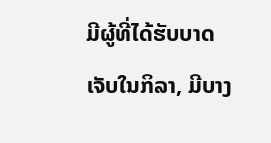ມີຜູ້ທີ່ໄດ້ຮັບບາດເຈັບໃນກິລາ, ມີບາງ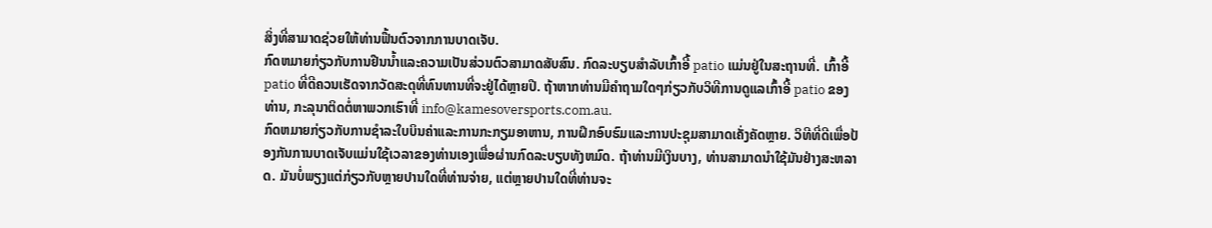ສິ່ງທີ່ສາມາດຊ່ວຍໃຫ້ທ່ານຟື້ນຕົວຈາກການບາດເຈັບ.
ກົດຫມາຍກ່ຽວກັບການຢືນນ້ຳແລະຄວາມເປັນສ່ວນຕົວສາມາດສັບສົນ. ກົດລະບຽບສໍາລັບເກົ້າອີ້ patio ແມ່ນຢູ່ໃນສະຖານທີ່. ເກົ້າອີ້ patio ທີ່ດີຄວນເຮັດຈາກວັດສະດຸທີ່ທົນທານທີ່ຈະຢູ່ໄດ້ຫຼາຍປີ. ຖ້າຫາກທ່ານມີຄໍາຖາມໃດໆກ່ຽວກັບວິທີການດູແລເກົ້າອີ້ patio ຂອງທ່ານ, ກະລຸນາຕິດຕໍ່ຫາພວກເຮົາທີ່ info@kamesoversports.com.au.
ກົດຫມາຍກ່ຽວກັບການຊໍາລະໃບບິນຄ່າແລະການກະກຽມອາຫານ, ການຝຶກອົບຮົມແລະການປະຊຸມສາມາດເຄັ່ງຄັດຫຼາຍ. ວິທີທີ່ດີເພື່ອປ້ອງກັນການບາດເຈັບແມ່ນໃຊ້ເວລາຂອງທ່ານເອງເພື່ອຜ່ານກົດລະບຽບທັງຫມົດ. ຖ້າທ່ານມີເງິນບາງ, ທ່ານສາມາດນໍາໃຊ້ມັນຢ່າງສະຫລາດ. ມັນບໍ່ພຽງແຕ່ກ່ຽວກັບຫຼາຍປານໃດທີ່ທ່ານຈ່າຍ, ແຕ່ຫຼາຍປານໃດທີ່ທ່ານຈະ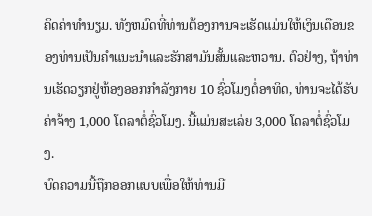ຄິດຄ່າທໍານຽມ. ທັງຫມົດທີ່ທ່ານຕ້ອງການຈະເຮັດແມ່ນໃຫ້ເງິນເດືອນຂອງທ່ານເປັນຄໍາແນະນໍາແລະຮັກສາມັນສັ້ນແລະຫວານ. ຕົວຢ່າງ, ຖ້າທ່ານເຮັດວຽກຢູ່ຫ້ອງອອກກໍາລັງກາຍ 10 ຊົ່ວໂມງຕໍ່ອາທິດ, ທ່ານຈະໄດ້ຮັບຄ່າຈ້າງ 1,000 ໂດລາຕໍ່ຊົ່ວໂມງ. ນີ້ແມ່ນສະເລ່ຍ 3,000 ໂດລາຕໍ່ຊົ່ວໂມງ.
ບົດຄວາມນີ້ຖືກອອກແບບເພື່ອໃຫ້ທ່ານມີ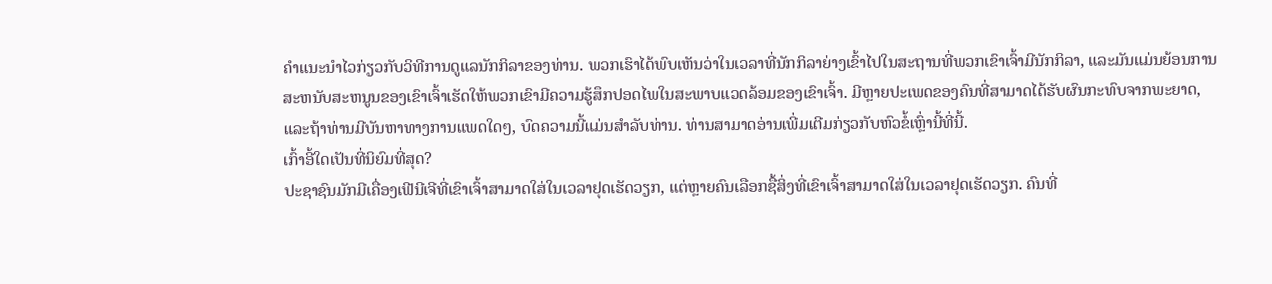ຄໍາແນະນໍາໄວກ່ຽວກັບວິທີການດູແລນັກກິລາຂອງທ່ານ. ພວກເຮົາໄດ້ພົບເຫັນວ່າໃນເວລາທີ່ນັກກິລາຍ່າງເຂົ້າໄປໃນສະຖານທີ່ພວກເຂົາເຈົ້າມີນັກກິລາ, ແລະມັນແມ່ນຍ້ອນການສະຫນັບສະຫນູນຂອງເຂົາເຈົ້າເຮັດໃຫ້ພວກເຂົາມີຄວາມຮູ້ສຶກປອດໄພໃນສະພາບແວດລ້ອມຂອງເຂົາເຈົ້າ. ມີຫຼາຍປະເພດຂອງຄົນທີ່ສາມາດໄດ້ຮັບຜົນກະທົບຈາກພະຍາດ, ແລະຖ້າທ່ານມີບັນຫາທາງການແພດໃດໆ, ບົດຄວາມນີ້ແມ່ນສໍາລັບທ່ານ. ທ່ານສາມາດອ່ານເພີ່ມເຕີມກ່ຽວກັບຫົວຂໍ້ເຫຼົ່ານີ້ທີ່ນີ້.
ເກົ້າອີ້ໃດເປັນທີ່ນິຍົມທີ່ສຸດ?
ປະຊາຊົນມັກມີເຄື່ອງເຟີນີເຈີທີ່ເຂົາເຈົ້າສາມາດໃສ່ໃນເວລາຢຸດເຮັດວຽກ, ແຕ່ຫຼາຍຄົນເລືອກຊື້ສິ່ງທີ່ເຂົາເຈົ້າສາມາດໃສ່ໃນເວລາຢຸດເຮັດວຽກ. ຄົນທີ່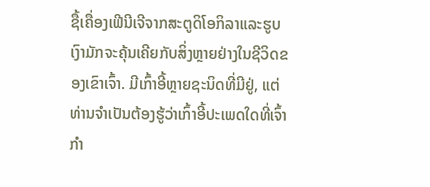ຊື້ເຄື່ອງເຟີນີເຈີຈາກສະຕູດິໂອກິລາແລະຮູບເງົາມັກຈະຄຸ້ນເຄີຍກັບສິ່ງຫຼາຍຢ່າງໃນຊີວິດຂອງເຂົາເຈົ້າ. ມີເກົ້າອີ້ຫຼາຍຊະນິດທີ່ມີຢູ່, ແຕ່ທ່ານຈໍາເປັນຕ້ອງຮູ້ວ່າເກົ້າອີ້ປະເພດໃດທີ່ເຈົ້າກໍາ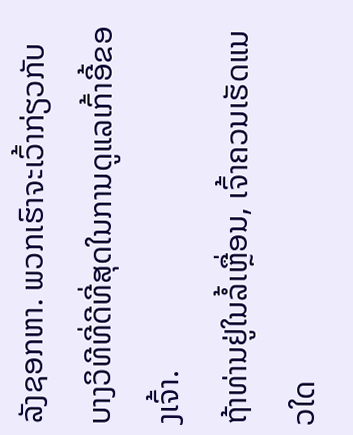ລັງຊອກຫາ. ພວກເຮົາຈະເວົ້າກ່ຽວກັບບາງວິທີທີ່ດີທີ່ສຸດໃນການດູແລເກົ້າອີ້ຂອງເຈົ້າ.
ຖ້າທ່ານຢູ່ໃນລໍ້ເຫຼື່ອນ, ເຈົ້າຄວນເຮັດແນວໃດ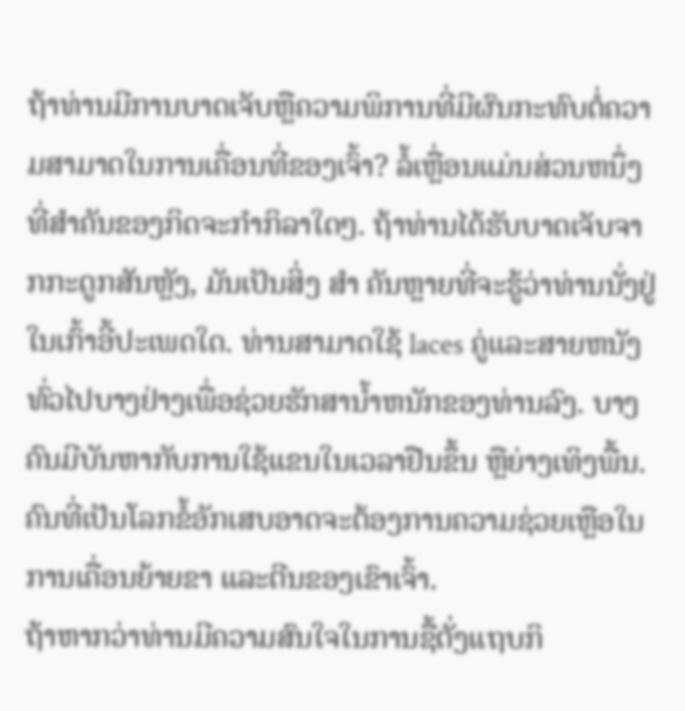ຖ້າທ່ານມີການບາດເຈັບຫຼືຄວາມພິການທີ່ມີຜົນກະທົບຕໍ່ຄວາມສາມາດໃນການເຄື່ອນທີ່ຂອງເຈົ້າ? ລໍ້ເຫຼື່ອນແມ່ນສ່ວນຫນຶ່ງທີ່ສໍາຄັນຂອງກິດຈະກໍາກິລາໃດໆ. ຖ້າທ່ານໄດ້ຮັບບາດເຈັບຈາກກະດູກສັນຫຼັງ, ມັນເປັນສິ່ງ ສຳ ຄັນຫຼາຍທີ່ຈະຮູ້ວ່າທ່ານນັ່ງຢູ່ໃນເກົ້າອີ້ປະເພດໃດ. ທ່ານສາມາດໃຊ້ laces ຄູ່ແລະສາຍຫນັງທົ່ວໄປບາງຢ່າງເພື່ອຊ່ວຍຮັກສານ້ຳຫນັກຂອງທ່ານລົງ. ບາງຄົນມີບັນຫາກັບການໃຊ້ແຂນໃນເວລາຢືນຂຶ້ນ ຫຼືຍ່າງເທິງພື້ນ. ຄົນທີ່ເປັນໂລກຂໍ້ອັກເສບອາດຈະຕ້ອງການຄວາມຊ່ວຍເຫຼືອໃນການເຄື່ອນຍ້າຍຂາ ແລະຕີນຂອງເຂົາເຈົ້າ.
ຖ້າຫາກວ່າທ່ານມີຄວາມສົນໃຈໃນການຊື້ຕັ່ງແຖບກິ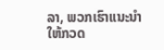ລາ, ພວກເຮົາແນະນໍາໃຫ້ກວດ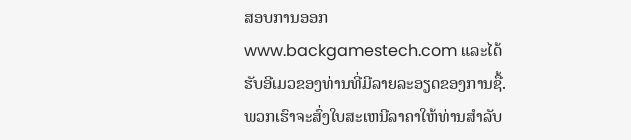ສອບການອອກ www.backgamestech.com ແລະໄດ້ຮັບອີເມວຂອງທ່ານທີ່ມີລາຍລະອຽດຂອງການຊື້. ພວກເຮົາຈະສົ່ງໃບສະເຫນີລາຄາໃຫ້ທ່ານສໍາລັບ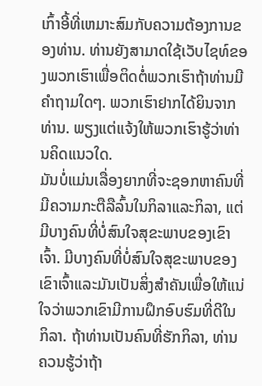ເກົ້າອີ້ທີ່ເຫມາະສົມກັບຄວາມຕ້ອງການຂອງທ່ານ. ທ່ານຍັງສາມາດໃຊ້ເວັບໄຊທ໌ຂອງພວກເຮົາເພື່ອຕິດຕໍ່ພວກເຮົາຖ້າທ່ານມີຄໍາຖາມໃດໆ. ພວກເຮົາຢາກໄດ້ຍິນຈາກທ່ານ. ພຽງແຕ່ແຈ້ງໃຫ້ພວກເຮົາຮູ້ວ່າທ່ານຄິດແນວໃດ.
ມັນບໍ່ແມ່ນເລື່ອງຍາກທີ່ຈະຊອກຫາຄົນທີ່ມີຄວາມກະຕືລືລົ້ນໃນກິລາແລະກິລາ, ແຕ່ມີບາງຄົນທີ່ບໍ່ສົນໃຈສຸຂະພາບຂອງເຂົາເຈົ້າ. ມີບາງຄົນທີ່ບໍ່ສົນໃຈສຸຂະພາບຂອງເຂົາເຈົ້າແລະມັນເປັນສິ່ງສໍາຄັນເພື່ອໃຫ້ແນ່ໃຈວ່າພວກເຂົາມີການຝຶກອົບຮົມທີ່ດີໃນກິລາ. ຖ້າທ່ານເປັນຄົນທີ່ຮັກກິລາ, ທ່ານຄວນຮູ້ວ່າຖ້າ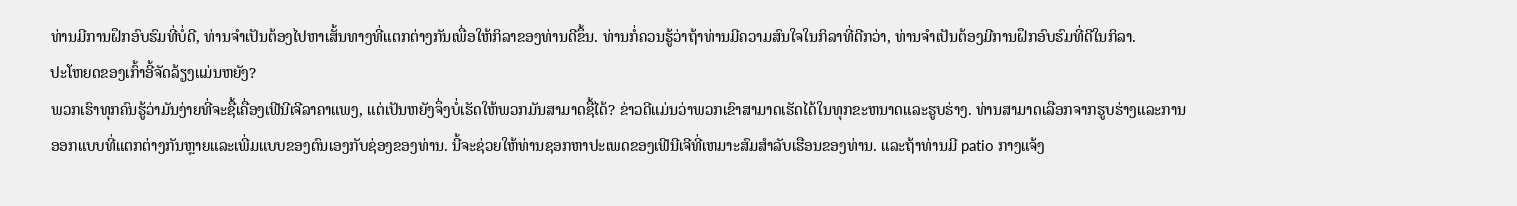ທ່ານມີການຝຶກອົບຮົມທີ່ບໍ່ດີ, ທ່ານຈໍາເປັນຕ້ອງໄປຫາເສັ້ນທາງທີ່ແຕກຕ່າງກັນເພື່ອໃຫ້ກິລາຂອງທ່ານດີຂຶ້ນ. ທ່ານກໍ່ຄວນຮູ້ວ່າຖ້າທ່ານມີຄວາມສົນໃຈໃນກິລາທີ່ດີກວ່າ, ທ່ານຈໍາເປັນຕ້ອງມີການຝຶກອົບຮົມທີ່ດີໃນກິລາ.
ປະໂຫຍດຂອງເກົ້າອີ້ຈັດລ້ຽງແມ່ນຫຍັງ?
ພວກເຮົາທຸກຄົນຮູ້ວ່າມັນງ່າຍທີ່ຈະຊື້ເຄື່ອງເຟີນີເຈີລາຄາແພງ, ແຕ່ເປັນຫຍັງຈຶ່ງບໍ່ເຮັດໃຫ້ພວກມັນສາມາດຊື້ໄດ້? ຂ່າວດີແມ່ນວ່າພວກເຂົາສາມາດເຮັດໄດ້ໃນທຸກຂະຫນາດແລະຮູບຮ່າງ. ທ່ານສາມາດເລືອກຈາກຮູບຮ່າງແລະການອອກແບບທີ່ແຕກຕ່າງກັນຫຼາຍແລະເພີ່ມແບບຂອງຕົນເອງກັບຊ່ອງຂອງທ່ານ. ນີ້ຈະຊ່ວຍໃຫ້ທ່ານຊອກຫາປະເພດຂອງເຟີນີເຈີທີ່ເຫມາະສົມສໍາລັບເຮືອນຂອງທ່ານ. ແລະຖ້າທ່ານມີ patio ກາງແຈ້ງ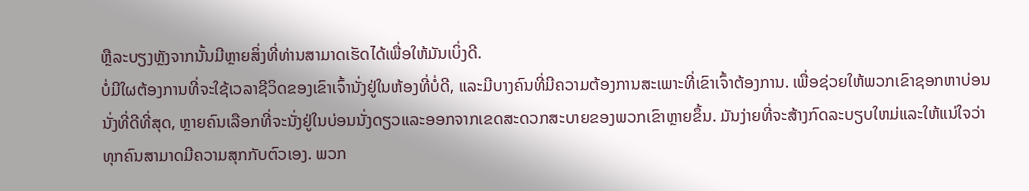ຫຼືລະບຽງຫຼັງຈາກນັ້ນມີຫຼາຍສິ່ງທີ່ທ່ານສາມາດເຮັດໄດ້ເພື່ອໃຫ້ມັນເບິ່ງດີ.
ບໍ່ມີໃຜຕ້ອງການທີ່ຈະໃຊ້ເວລາຊີວິດຂອງເຂົາເຈົ້ານັ່ງຢູ່ໃນຫ້ອງທີ່ບໍ່ດີ, ແລະມີບາງຄົນທີ່ມີຄວາມຕ້ອງການສະເພາະທີ່ເຂົາເຈົ້າຕ້ອງການ. ເພື່ອຊ່ວຍໃຫ້ພວກເຂົາຊອກຫາບ່ອນນັ່ງທີ່ດີທີ່ສຸດ, ຫຼາຍຄົນເລືອກທີ່ຈະນັ່ງຢູ່ໃນບ່ອນນັ່ງດຽວແລະອອກຈາກເຂດສະດວກສະບາຍຂອງພວກເຂົາຫຼາຍຂຶ້ນ. ມັນງ່າຍທີ່ຈະສ້າງກົດລະບຽບໃຫມ່ແລະໃຫ້ແນ່ໃຈວ່າທຸກຄົນສາມາດມີຄວາມສຸກກັບຕົວເອງ. ພວກ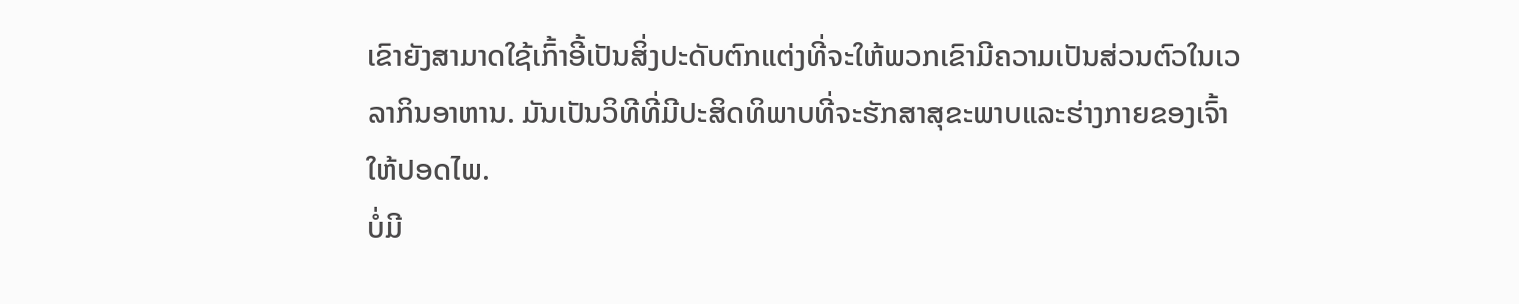ເຂົາຍັງສາມາດໃຊ້ເກົ້າອີ້ເປັນສິ່ງປະດັບຕົກແຕ່ງທີ່ຈະໃຫ້ພວກເຂົາມີຄວາມເປັນສ່ວນຕົວໃນເວລາກິນອາຫານ. ມັນເປັນວິທີທີ່ມີປະສິດທິພາບທີ່ຈະຮັກສາສຸຂະພາບແລະຮ່າງກາຍຂອງເຈົ້າໃຫ້ປອດໄພ.
ບໍ່ມີ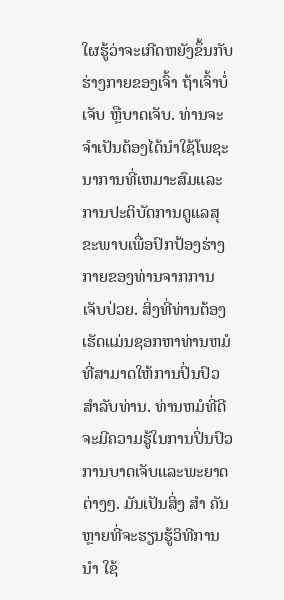ໃຜຮູ້ວ່າຈະເກີດຫຍັງຂຶ້ນກັບຮ່າງກາຍຂອງເຈົ້າ ຖ້າເຈົ້າບໍ່ເຈັບ ຫຼືບາດເຈັບ. ທ່ານຈະຈໍາເປັນຕ້ອງໄດ້ນໍາໃຊ້ໂພຊະນາການທີ່ເຫມາະສົມແລະການປະຕິບັດການດູແລສຸຂະພາບເພື່ອປົກປ້ອງຮ່າງກາຍຂອງທ່ານຈາກການເຈັບປ່ວຍ. ສິ່ງທີ່ທ່ານຕ້ອງເຮັດແມ່ນຊອກຫາທ່ານຫມໍທີ່ສາມາດໃຫ້ການປິ່ນປົວສໍາລັບທ່ານ. ທ່ານຫມໍທີ່ດີຈະມີຄວາມຮູ້ໃນການປິ່ນປົວການບາດເຈັບແລະພະຍາດຕ່າງໆ. ມັນເປັນສິ່ງ ສຳ ຄັນຫຼາຍທີ່ຈະຮຽນຮູ້ວິທີການ ນຳ ໃຊ້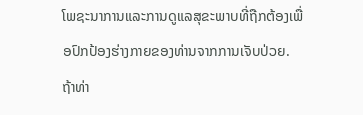ໂພຊະນາການແລະການດູແລສຸຂະພາບທີ່ຖືກຕ້ອງເພື່ອປົກປ້ອງຮ່າງກາຍຂອງທ່ານຈາກການເຈັບປ່ວຍ.
ຖ້າທ່າ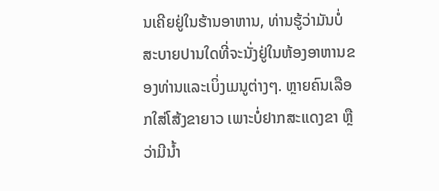ນເຄີຍຢູ່ໃນຮ້ານອາຫານ, ທ່ານຮູ້ວ່າມັນບໍ່ສະບາຍປານໃດທີ່ຈະນັ່ງຢູ່ໃນຫ້ອງອາຫານຂອງທ່ານແລະເບິ່ງເມນູຕ່າງໆ. ຫຼາຍຄົນເລືອກໃສ່ໂສ້ງຂາຍາວ ເພາະບໍ່ຢາກສະແດງຂາ ຫຼືວ່າມີນໍ້າ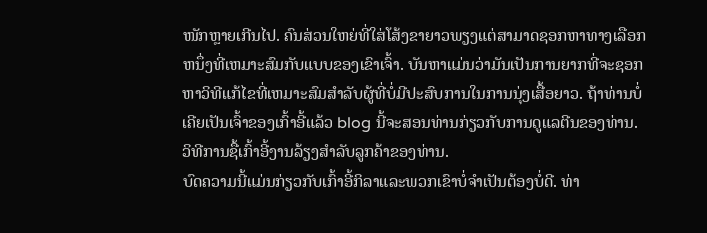ໜັກຫຼາຍເກີນໄປ. ຄົນສ່ວນໃຫຍ່ທີ່ໃສ່ໂສ້ງຂາຍາວພຽງແຕ່ສາມາດຊອກຫາທາງເລືອກຫນຶ່ງທີ່ເຫມາະສົມກັບແບບຂອງເຂົາເຈົ້າ. ບັນຫາແມ່ນວ່າມັນເປັນການຍາກທີ່ຈະຊອກຫາວິທີແກ້ໄຂທີ່ເຫມາະສົມສໍາລັບຜູ້ທີ່ບໍ່ມີປະສົບການໃນການນຸ່ງເສື້ອຍາວ. ຖ້າທ່ານບໍ່ເຄີຍເປັນເຈົ້າຂອງເກົ້າອີ້ແລ້ວ blog ນີ້ຈະສອນທ່ານກ່ຽວກັບການດູແລຕີນຂອງທ່ານ.
ວິທີການຊື້ເກົ້າອີ້ງານລ້ຽງສໍາລັບລູກຄ້າຂອງທ່ານ.
ບົດຄວາມນີ້ແມ່ນກ່ຽວກັບເກົ້າອີ້ກິລາແລະພວກເຂົາບໍ່ຈໍາເປັນຕ້ອງບໍ່ດີ. ທ່າ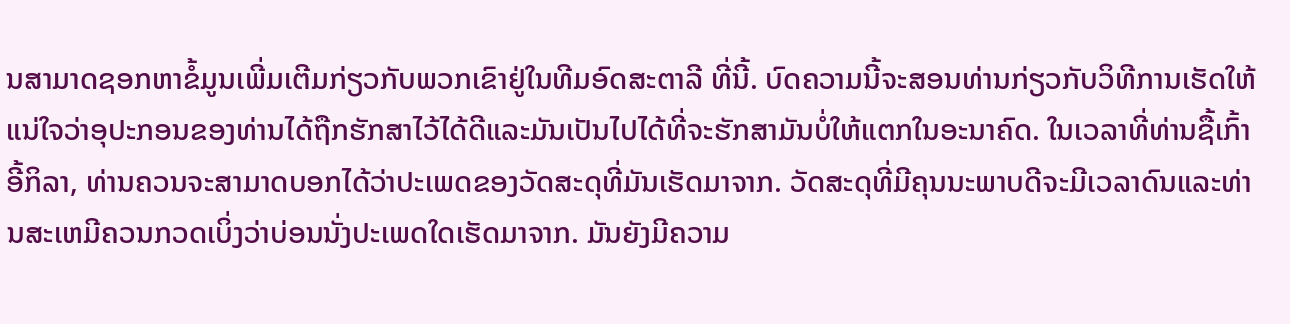ນສາມາດຊອກຫາຂໍ້ມູນເພີ່ມເຕີມກ່ຽວກັບພວກເຂົາຢູ່ໃນທີມອົດສະຕາລີ ທີ່ນີ້. ບົດຄວາມນີ້ຈະສອນທ່ານກ່ຽວກັບວິທີການເຮັດໃຫ້ແນ່ໃຈວ່າອຸປະກອນຂອງທ່ານໄດ້ຖືກຮັກສາໄວ້ໄດ້ດີແລະມັນເປັນໄປໄດ້ທີ່ຈະຮັກສາມັນບໍ່ໃຫ້ແຕກໃນອະນາຄົດ. ໃນເວລາທີ່ທ່ານຊື້ເກົ້າອີ້ກິລາ, ທ່ານຄວນຈະສາມາດບອກໄດ້ວ່າປະເພດຂອງວັດສະດຸທີ່ມັນເຮັດມາຈາກ. ວັດສະດຸທີ່ມີຄຸນນະພາບດີຈະມີເວລາດົນແລະທ່ານສະເຫມີຄວນກວດເບິ່ງວ່າບ່ອນນັ່ງປະເພດໃດເຮັດມາຈາກ. ມັນຍັງມີຄວາມ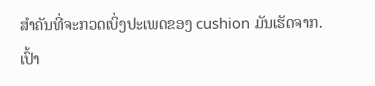ສໍາຄັນທີ່ຈະກວດເບິ່ງປະເພດຂອງ cushion ມັນເຮັດຈາກ.
ເປົ້າ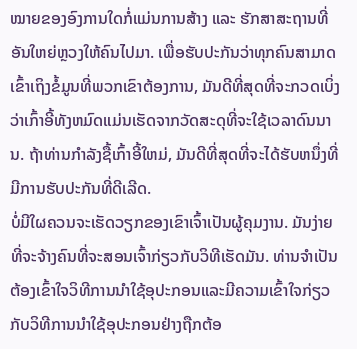ໝາຍຂອງອົງການໃດກໍ່ແມ່ນການສ້າງ ແລະ ຮັກສາສະຖານທີ່ອັນໃຫຍ່ຫຼວງໃຫ້ຄົນໄປມາ. ເພື່ອຮັບປະກັນວ່າທຸກຄົນສາມາດເຂົ້າເຖິງຂໍ້ມູນທີ່ພວກເຂົາຕ້ອງການ, ມັນດີທີ່ສຸດທີ່ຈະກວດເບິ່ງວ່າເກົ້າອີ້ທັງຫມົດແມ່ນເຮັດຈາກວັດສະດຸທີ່ຈະໃຊ້ເວລາດົນນານ. ຖ້າທ່ານກໍາລັງຊື້ເກົ້າອີ້ໃຫມ່, ມັນດີທີ່ສຸດທີ່ຈະໄດ້ຮັບຫນຶ່ງທີ່ມີການຮັບປະກັນທີ່ດີເລີດ.
ບໍ່ມີໃຜຄວນຈະເຮັດວຽກຂອງເຂົາເຈົ້າເປັນຜູ້ຄຸມງານ. ມັນງ່າຍທີ່ຈະຈ້າງຄົນທີ່ຈະສອນເຈົ້າກ່ຽວກັບວິທີເຮັດມັນ. ທ່ານຈໍາເປັນຕ້ອງເຂົ້າໃຈວິທີການນໍາໃຊ້ອຸປະກອນແລະມີຄວາມເຂົ້າໃຈກ່ຽວກັບວິທີການນໍາໃຊ້ອຸປະກອນຢ່າງຖືກຕ້ອ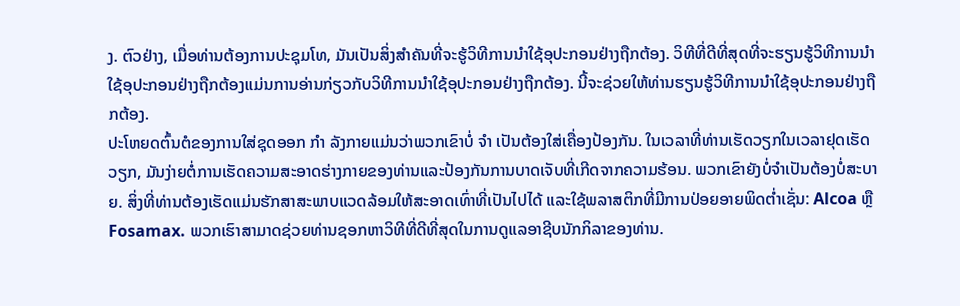ງ. ຕົວຢ່າງ, ເມື່ອທ່ານຕ້ອງການປະຊຸມໂທ, ມັນເປັນສິ່ງສໍາຄັນທີ່ຈະຮູ້ວິທີການນໍາໃຊ້ອຸປະກອນຢ່າງຖືກຕ້ອງ. ວິທີທີ່ດີທີ່ສຸດທີ່ຈະຮຽນຮູ້ວິທີການນໍາໃຊ້ອຸປະກອນຢ່າງຖືກຕ້ອງແມ່ນການອ່ານກ່ຽວກັບວິທີການນໍາໃຊ້ອຸປະກອນຢ່າງຖືກຕ້ອງ. ນີ້ຈະຊ່ວຍໃຫ້ທ່ານຮຽນຮູ້ວິທີການນໍາໃຊ້ອຸປະກອນຢ່າງຖືກຕ້ອງ.
ປະໂຫຍດຕົ້ນຕໍຂອງການໃສ່ຊຸດອອກ ກຳ ລັງກາຍແມ່ນວ່າພວກເຂົາບໍ່ ຈຳ ເປັນຕ້ອງໃສ່ເຄື່ອງປ້ອງກັນ. ໃນເວລາທີ່ທ່ານເຮັດວຽກໃນເວລາຢຸດເຮັດວຽກ, ມັນງ່າຍຕໍ່ການເຮັດຄວາມສະອາດຮ່າງກາຍຂອງທ່ານແລະປ້ອງກັນການບາດເຈັບທີ່ເກີດຈາກຄວາມຮ້ອນ. ພວກເຂົາຍັງບໍ່ຈໍາເປັນຕ້ອງບໍ່ສະບາຍ. ສິ່ງທີ່ທ່ານຕ້ອງເຮັດແມ່ນຮັກສາສະພາບແວດລ້ອມໃຫ້ສະອາດເທົ່າທີ່ເປັນໄປໄດ້ ແລະໃຊ້ພລາສຕິກທີ່ມີການປ່ອຍອາຍພິດຕໍ່າເຊັ່ນ: Alcoa ຫຼື Fosamax. ພວກເຮົາສາມາດຊ່ວຍທ່ານຊອກຫາວິທີທີ່ດີທີ່ສຸດໃນການດູແລອາຊີບນັກກິລາຂອງທ່ານ.